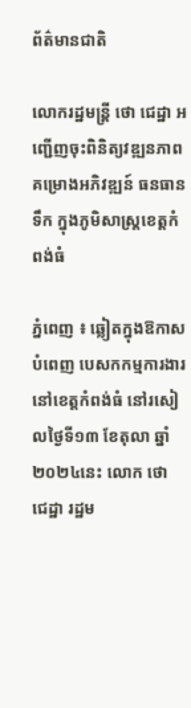ព័ត៌មានជាតិ

លោករដ្ឋមន្ត្រី ថោ ជេដ្ឋា អញ្ជើញចុះពិនិត្យវឌ្ឍនភាព គម្រោងអភិវឌ្ឍន៍ ធនធានទឹក ក្នុងភូមិសាស្ត្រខេត្តកំពង់ធំ

ភ្នំពេញ ៖ ឆ្លៀតក្នុងឱកាសបំពេញ បេសកកម្មការងារ នៅខេត្តកំពង់ធំ នៅរសៀលថ្ងៃទី១៣ ខែតុលា ឆ្នាំ២០២៤នេះ លោក ថោ ជេដ្ឋា រដ្ឋម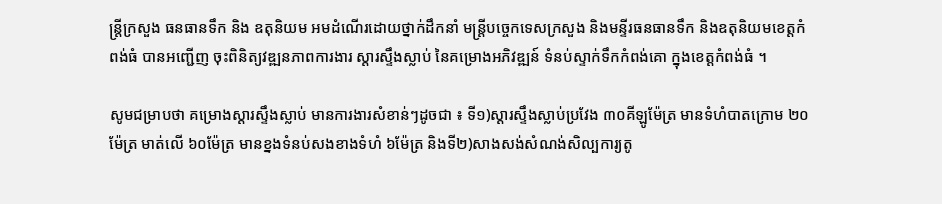ន្ត្រីក្រសួង ធនធានទឹក និង ឧតុនិយម អមដំណើរដោយថ្នាក់ដឹកនាំ មន្ត្រីបច្ចេកទេសក្រសួង និងមន្ទីរធនធានទឹក និងឧតុនិយមខេត្តកំពង់ធំ បានអញ្ជើញ ចុះពិនិត្យវឌ្ឍនភាពការងារ ស្តារស្ទឹងស្លាប់ នៃគម្រោងអភិវឌ្ឍន៍ ទំនប់ស្ទាក់ទឹកកំពង់គោ ក្នុងខេត្តកំពង់ធំ ។

សូមជម្រាបថា គម្រោងស្តារស្ទឹងស្លាប់ មានការងារសំខាន់ៗដូចជា ៖ ទី១)ស្ដារស្ទឹងស្លាប់ប្រវែង ៣០គីឡូម៉ែត្រ មានទំហំបាតក្រោម ២០ម៉ែត្រ មាត់លើ ៦០ម៉ែត្រ មានខ្នងទំនប់សងខាងទំហំ ៦ម៉ែត្រ និងទី២)សាងសង់សំណង់សិល្បការ្យតូ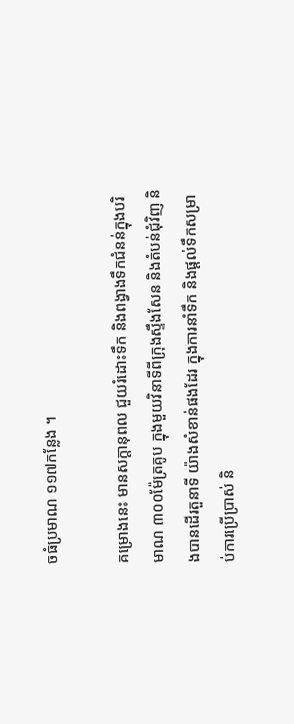ចធំប្រមាណ ១១៧កន្លែង ។

គម្រោងនេះ មានសក្ដានុពល ជួយរំដោះទឹក និងពង្វាងទឹកជំនន់ក្នុងបរិមាណ ៣០០ម៉ែត្រគូប ក្នុងមួយវិនាទីពីក្រុងស្ទឹងសែន និងតំបន់ជុំវិញ និងបានដើរតួនាទី យ៉ាងសំខាន់ផងដែរ ក្នុងការនាំទឹក និងផ្តល់ទឹកសម្រាប់ការប្រើប្រាស់ និ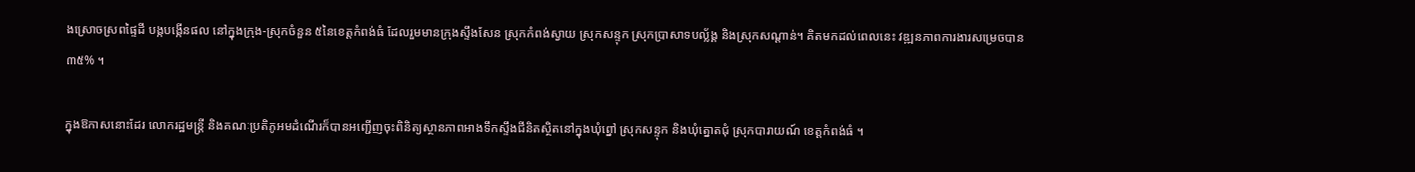ងស្រោចស្រពផ្ទៃដី បង្កបង្កើនផល នៅក្នុងក្រុង-ស្រុកចំនួន ៥នៃខេត្តកំពង់ធំ ដែលរួមមានក្រុងស្ទឹងសែន ស្រុកកំពង់ស្វាយ ស្រុកសន្ទុក ស្រុកប្រាសាទបល្ល័ង្គ និងស្រុកសណ្តាន់។ គិតមកដល់ពេលនេះ វឌ្ឍនភាពការងារសម្រេចបាន ៣៥% ។

ក្នុងឱកាសនោះដែរ លោករដ្ឋមន្ត្រី និងគណៈប្រតិភូអមដំណើរក៏បានអញ្ជើញចុះពិនិត្យស្ថានភាពអាងទឹកស្ទឹងជីនិតស្ថិតនៅក្នុងឃុំព្នៅ ស្រុកសន្ទុក និងឃុំត្នោតជុំ ស្រុកបារាយណ៍ ខេត្ដកំពង់ធំ ។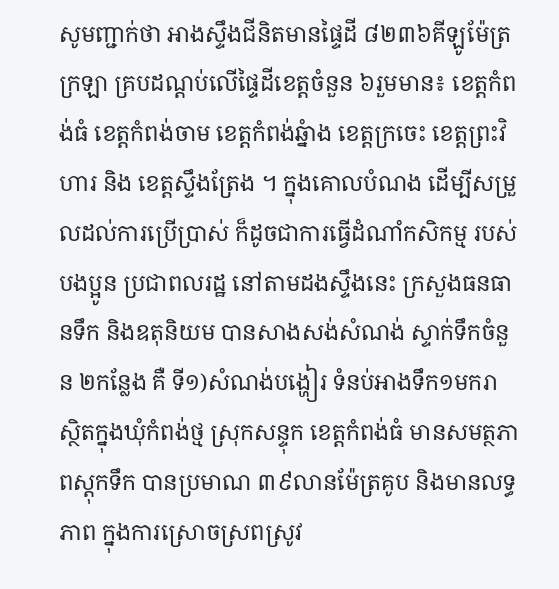សូមញ្ជាក់ថា អាងស្ទឹងជីនិតមានផ្ទៃដី ៨២៣៦គីឡូម៉ែត្រក្រឡា គ្របដណ្ដប់លើផ្ទៃដីខេត្ដចំនួន ៦រួមមាន៖ ខេត្ដកំពង់ធំ ខេត្ដកំពង់ចាម ខេត្ដកំពង់ឆ្នំាង ខេត្ដក្រចេះ ខេត្ដព្រះវិហារ និង ខេត្ដស្ទឹងត្រែង ។ ក្នុងគោលបំណង ដើម្បីសម្រួលដល់ការប្រើប្រាស់ ក៏ដូចជាការធ្វើដំណាំកសិកម្ម របស់បងប្អូន ប្រជាពលរដ្ឋ នៅតាមដងស្ទឹងនេះ ក្រសួងធនធានទឹក និងឧតុនិយម បានសាងសង់សំណង់ ស្ទាក់ទឹកចំនួន ២កន្លែង គឺ ទី១)សំណង់បង្ហៀរ ទំនប់អាងទឹក១មករា ស្ថិតក្នុងឃុំកំពង់ថ្ម ស្រុកសន្ទុក ខេត្ដកំពង់ធំ មានសមត្ថភាពស្ដុកទឹក បានប្រមាណ ៣៩លានម៉ែត្រគូប និងមានលទ្ធភាព ក្នុងការស្រោចស្រពស្រូវ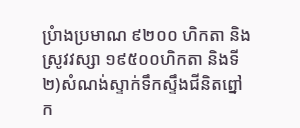ប្រំាងប្រមាណ ៩២០០ ហិកតា និងស្រូវវស្សា ១៩៥០០ហិកតា និងទី២)សំណង់ស្ទាក់ទឹកស្ទឹងជីនិតព្នៅក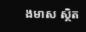ងមាស ស្ថិត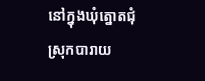នៅក្នុងឃុំត្នោតជុំ ស្រុកបារាយ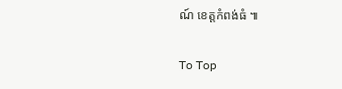ណ៍ ខេត្ដកំពង់ធំ ៕

To Top